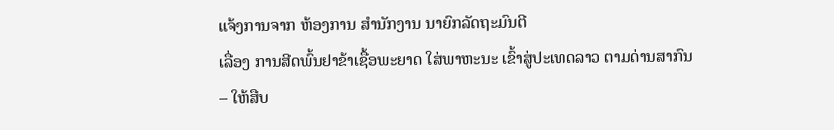ແຈ້ງການຈາກ ຫ້ອງການ ສຳນັກງານ ນາຍົກລັດຖະມົນຕີ
ເລື່ອງ ການສີດພົ້ນຢາຂ້າເຊື້ອພະຍາດ ໃສ່ພາຫະນະ ເຂົ້າສູ່ປະເທດລາວ ຕາມດ່ານສາກົນ
– ໃຫ້ສືບ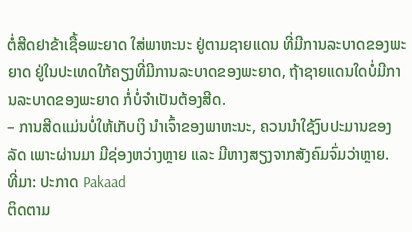ຕໍ່ສີດຢາຂ້າເຊື້ອພະຍາດ ໃສ່ພາຫະນະ ຢູ່ຕາມຊາຍແດນ ທີ່ມີການລະບາດຂອງພະຍາດ ຢູ່ໃນປະເທດໃກ້ຄຽງທີ່ມີການລະບາດຂອງພະຍາດ, ຖ້າຊາຍແດນໃດບໍ່ມີການລະບາດຂອງພະຍາດ ກໍ່ບໍ່ຈຳເປັນຕ້ອງສີດ.
– ການສີດແມ່ນບໍ່ໃຫ້ເກັບເງິ ນຳເຈົ້າຂອງພາຫະນະ, ຄວນນຳໃຊ້ງົບປະມານຂອງລັດ ເພາະຜ່ານມາ ມີຊ່ອງຫວ່າງຫຼາຍ ແລະ ມີຫາງສຽງຈາກສັງຄົມຈົ່ມວ່າຫຼາຍ.
ທີ່ມາ: ປະກາດ Pakaad
ຕິດຕາມ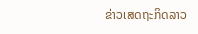ຂ່າວເສດຖະກິດລາວ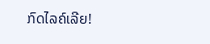ກົດໄລຄ໌ເລີຍ!